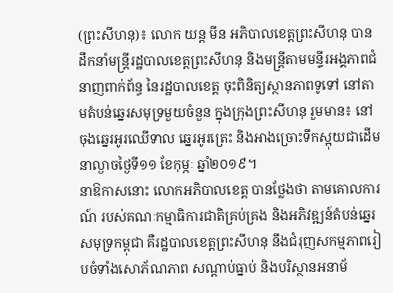(ព្រះសីហនុ)៖ លោក យន្ត មីន អភិបាលខេត្តព្រះសីហនុ បានដឹកនាំមន្ត្រីរដ្ឋបាលខេត្តព្រះសីហនុ និងមន្ត្រីតាមមន្ទីរអង្គភាពជំនាញពាក់ព័ន្ធ នៃរដ្ឋបាលខេត្ត ចុះពិនិត្យស្ថានភាពទូទៅ នៅតាមតំបន់ឆ្នេរសមុទ្រមួយចំនួន ក្នុងក្រុងព្រះសីហនុ រួមមាន៖ នៅចុងឆ្នេរអូរឈើទាល ឆ្នេរអូរត្រេះ និងអាងច្រោះទឹកស្អុយជាដើម នាល្ងាចថ្ងៃទី១១ ខែកុម្ភៈ ឆ្នាំ២០១៩។
នាឱកាសនោះ លោកអភិបាលខេត្ត បានថ្លែងថា តាមគោលការណ៍ របស់គណៈកម្មាធិការជាតិគ្រប់គ្រង និងអភិវឌ្ឍន៍តំបន់ឆ្នេរសមុទ្រកម្ពុជា គឺរដ្ឋបាលខេត្តព្រះសីហនុ នឹងជំរុញសកម្មភាពរៀបចំទាំងសោភ័ណភាព សណ្តាប់ធ្នាប់ និងបរិស្ថានអនាម័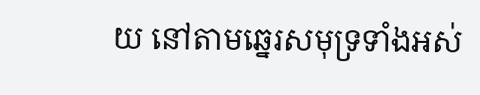យ នៅតាមឆ្នេរសមុទ្រទាំងអស់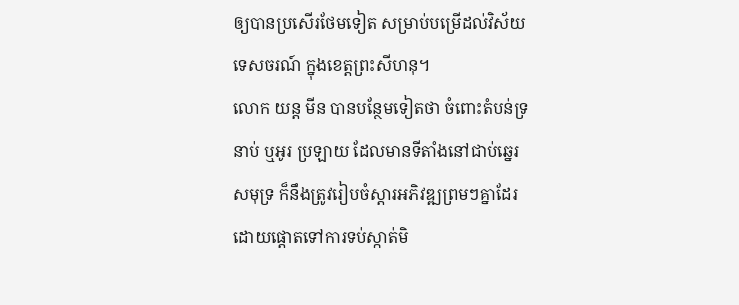ឲ្យបានប្រសើរថែមទៀត សម្រាប់បម្រើដល់វិស័យទេសចរណ៍ ក្នុងខេត្តព្រះសីហនុ។
លោក យន្ត មីន បានបន្ថែមទៀតថា ចំពោះតំបន់ទ្រនាប់ ឬអូរ ប្រឡាយ ដែលមានទីតាំងនៅជាប់ឆ្នេរសមុទ្រ ក៏នឹងត្រូវរៀបចំស្តារអភិវឌ្ឍព្រមៗគ្នាដែរ ដោយផ្តោតទៅការទប់ស្កាត់មិ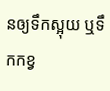នឲ្យទឹកស្អុយ ឬទឹកកខ្វ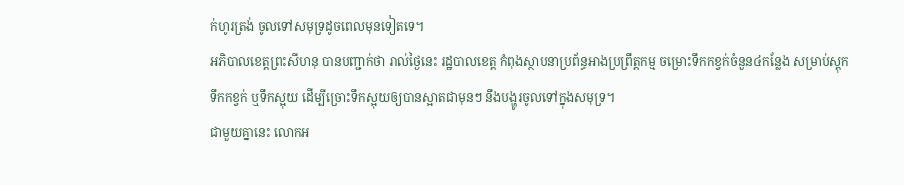ក់ហូរត្រង់ ចូលទៅសមុទ្រដូចពេលមុនទៀតទេ។
អភិបាលខេត្តព្រះសីហនុ បានបញ្ជាក់ថា រាល់ថ្ងៃនេះ រដ្ឋបាលខេត្ត កំពុងស្ថាបនាប្រព័ន្ធអាងប្រព្រឹត្តកម្ម ចម្រោះទឹកកខ្វក់ចំនួន៤កន្លែង សម្រាប់ស្តុកទឹកកខ្វក់ ឬទឹកស្អុយ ដើម្បីច្រោះទឹកស្អុយឲ្យបានស្អាតជាមុនៗ នឹងបង្ហូរចូលទៅក្នុងសមុទ្រ។
ជាមួយគ្នានេះ លោកអ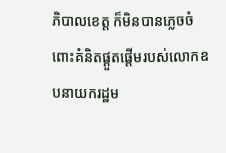ភិបាលខេត្ត ក៏មិនបានភ្លេចចំពោះគំនិតផ្តួតផ្តើមរបស់លោកឧបនាយករដ្ឋម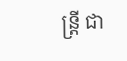ន្រ្តី ជា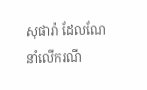សុផារ៉ា ដែលណែនាំលើករណី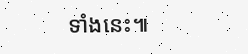ទាំងនេះ៕